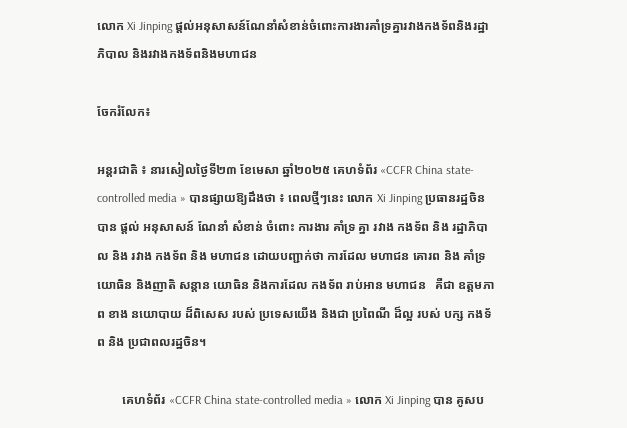លោក Xi Jinping ផ្តល់អនុសាសន៍ណែនាំសំខាន់ចំពោះការងារគាំទ្រគ្នារវាងកងទ័ពនិងរដ្ឋាភិបាល និងរវាងកងទ័ពនិងមហាជន

ចែករំលែក៖

អន្តរជាតិ ៖ នារសៀលថ្ងៃទី២៣ ខែមេសា ឆ្នាំ២០២៥ គេហទំព័រ «CCFR China state-controlled media » បានផ្សាយឱ្យដឹងថា ៖ ពេលថ្មីៗនេះ លោក Xi Jinping ប្រធានរដ្ឋចិន បាន ផ្តល់ អនុសាសន៍ ណែនាំ សំខាន់ ចំពោះ ការងារ គាំទ្រ គ្នា រវាង កងទ័ព និង រដ្ឋាភិបាល និង រវាង កងទ័ព និង មហាជន ដោយបញ្ជាក់ថា ការដែល មហាជន គោរព និង គាំទ្រ យោធិន និងញាតិ សន្តាន យោធិន និងការដែល កងទ័ព រាប់អាន មហាជន   គឺជា ឧត្តមភាព ខាង នយោបាយ ដ៏ពិសេស របស់ ប្រទេសយើង និងជា ប្រពៃណី ដ៏ល្អ របស់ បក្ស កងទ័ព និង ប្រជាពលរដ្ឋចិន។

        គេហទំព័រ «CCFR China state-controlled media » លោក Xi Jinping បាន គូសប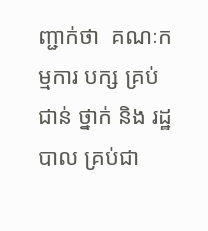ញ្ជាក់ថា  គណៈកម្មការ បក្ស គ្រប់ ជាន់ ថ្នាក់ និង រដ្ឋបាល គ្រប់ជា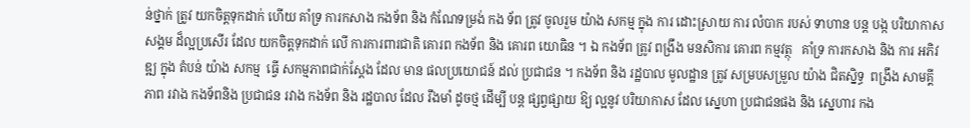ន់ថ្នាក់ ត្រូវ យកចិត្តទុកដាក់ ហើយ គាំទ្រ ការកសាង កងទ័ព និង កំណែទម្រង់ កង ទ័ព ត្រូវ ចូលរួម យ៉ាង សកម្ម ក្នុង ការ ដោះស្រាយ ការ លំបាក របស់ ទាហាន បន្ត បង្ក បរិយាកាស សង្គម ដ៏ល្អប្រសើរ ដែល យកចិត្តទុកដាក់ លើ ការការពារជាតិ គោរព កងទ័ព និង គោរព យោធិន ។ ឯ កងទ័ព ត្រូវ ពង្រឹង មនសិការ គោរព កម្មវត្ថុ   គាំទ្រ ការកសាង និង ការ អភិវឌ្ឍ ក្នុង តំបន់ យ៉ាង សកម្ម  ធ្វើ សកម្មភាពជាក់ស្តែង ដែល មាន ផលប្រយោជន៍ ដល់ ប្រជាជន ។ កងទ័ព និង រដ្ឋបាល មូលដ្ឋាន ត្រូវ សម្របសម្រួល យ៉ាង ជិតស្និទ្ធ  ពង្រឹង សាមគ្គីភាព រវាង កងទ័ពនិង ប្រជាជន រវាង កងទ័ព និង រដ្ឋបាល ដែល រឹងមាំ ដូចថ្ម ដើម្បី បន្ត ផ្សព្វផ្សាយ ឱ្យ ល្អនូវ បរិយាកាស ដែល ស្នេហា ប្រជាជនផង និង ស្នេហារ កង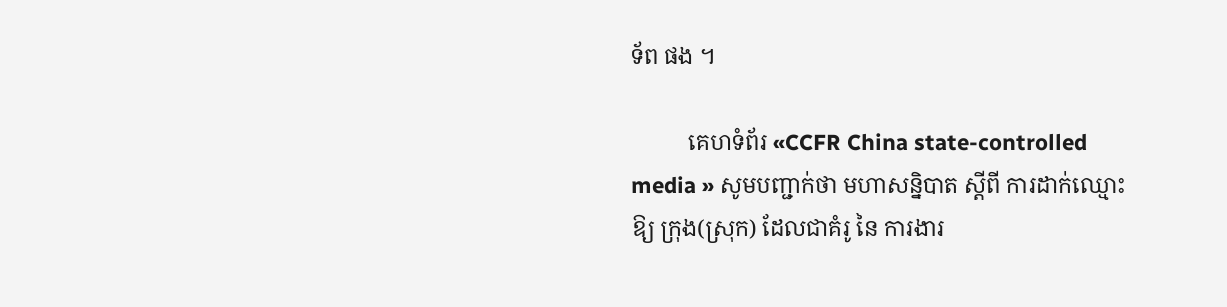ទ័ព ផង ។

          គេហទំព័រ «CCFR China state-controlled media » សូមបញ្ជាក់ថា មហាសន្និបាត ស្តីពី ការដាក់ឈ្មោះ ឱ្យ ក្រុង(ស្រុក) ដែលជាគំរូ នៃ ការងារ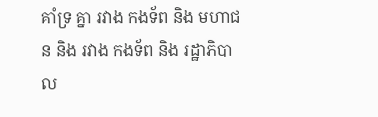គាំទ្រ គ្នា រវាង កងទ័ព និង មហាជន និង រវាង កងទ័ព និង រដ្ឋាភិបាល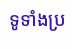ទូទាំងប្រ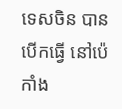ទេសចិន បាន បើកធ្វើ នៅប៉េកាំង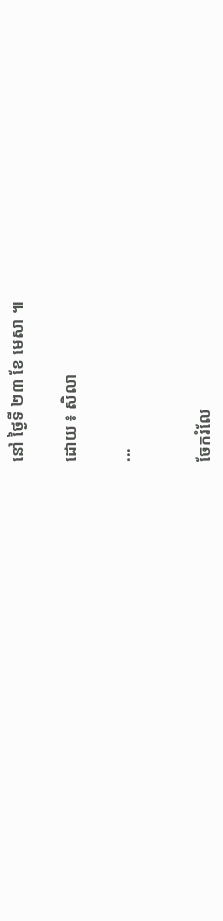នៅ ថ្ងៃទី ២៣ ខែ មេសា ៕

ដោយ ៖ សិលា

...


ចែករំលែ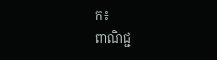ក៖
ពាណិជ្ជ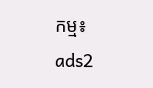កម្ម៖
ads2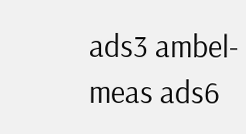ads3 ambel-meas ads6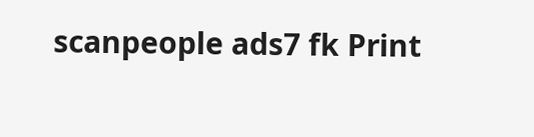scanpeople ads7 fk Print